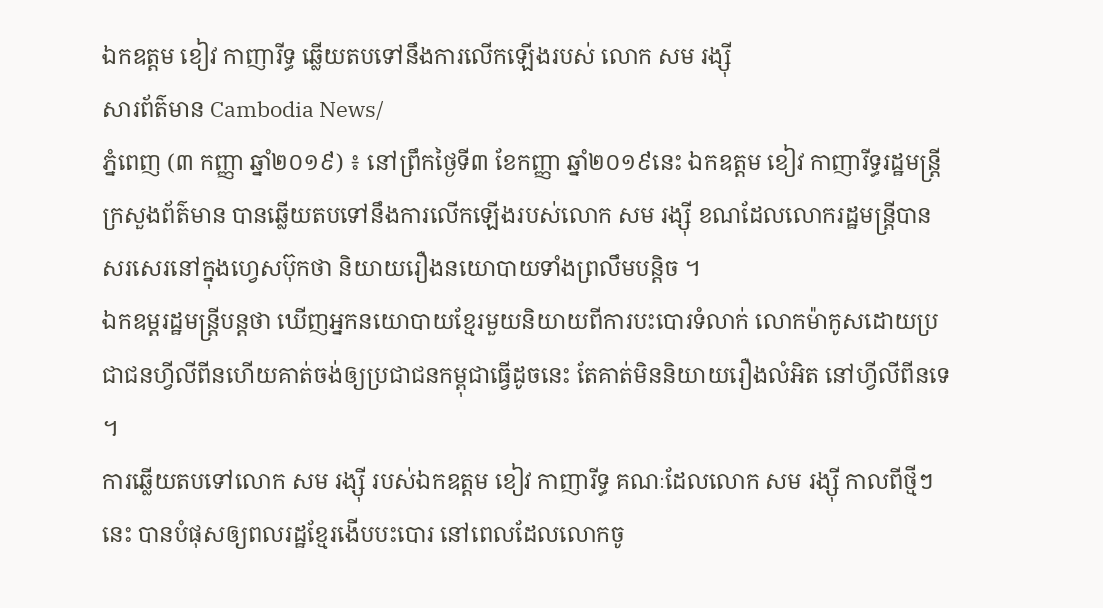ឯកឧត្តម ខៀវ កាញារីទ្ធ ឆ្លើយតបទៅនឹងការលើកឡើងរបស់ លោក សម រង្ស៊ី
សារព័ត៌មាន Cambodia News/
ភ្នំពេញ (៣ កញ្ញា ឆ្នាំ២០១៩) ៖ នៅព្រឹកថ្ងៃទី៣ ខែកញ្ញា ឆ្នាំ២០១៩នេះ ឯកឧត្តម ខៀវ កាញារីទ្ធរដ្ឋមន្ត្រីក្រសួងព័ត៌មាន បានឆ្លើយតបទៅនឹងការលើកឡើងរបស់លោក សម រង្ស៊ី ខណដែលលោករដ្ឋមន្ត្រីបានសរសេរនៅក្នុងហ្វេសប៊ុកថា និយាយរឿងនយោបាយទាំងព្រលឹមបន្តិច ។
ឯកឧម្តរដ្ឋមន្ត្រីបន្តថា ឃើញអ្នកនយោបាយខ្មែរមួយនិយាយពីការបះបោរទំលាក់ លោកម៉ាកូសដោយប្រជាជនហ្វីលីពីនហើយគាត់ចង់ឲ្យប្រជាជនកម្ពុជាធ្វើដូចនេះ តែគាត់មិននិយាយរឿងលំអិត នៅហ្វីលីពីនទេ ។
ការឆ្លើយតបទៅលោក សម រង្ស៊ី របស់ឯកឧត្តម ខៀវ កាញារីទ្ធ គណៈដែលលោក សម រង្ស៊ី កាលពីថ្មីៗនេះ បានបំផុសឲ្យពលរដ្ឋខ្មែរងើបបះបោរ នៅពេលដែលលោកចូ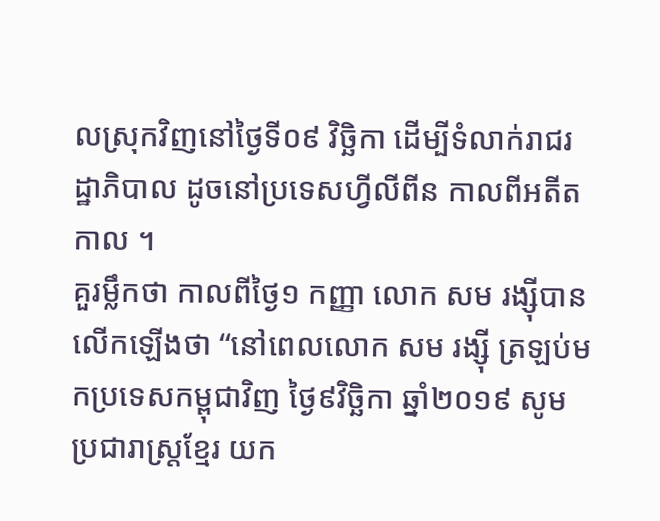លស្រុកវិញនៅថ្ងៃទី០៩ វិច្ឆិកា ដើម្បីទំលាក់រាជរដ្ឋាភិបាល ដូចនៅប្រទេសហ្វីលីពីន កាលពីអតីតកាល ។
គួរម្លឹកថា កាលពីថ្ងៃ១ កញ្ញា លោក សម រង្ស៊ីបានលើកឡើងថា “នៅពេលលោក សម រង្ស៊ី ត្រឡប់មកប្រទេសកម្ពុជាវិញ ថ្ងៃ៩វិច្ឆិកា ឆ្នាំ២០១៩ សូមប្រជារាស្ត្រខ្មែរ យក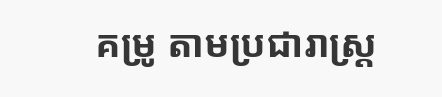គម្រូ តាមប្រជារាស្ត្រ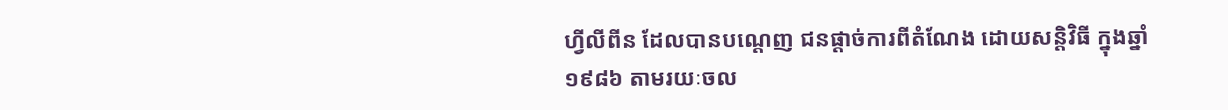ហ្វីលីពីន ដែលបានបណ្តេញ ជនផ្តាច់ការពីតំណែង ដោយសន្តិវិធី ក្នុងឆ្នាំ១៩៨៦ តាមរយៈចល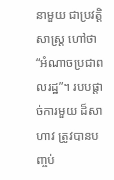នាមួយ ជាប្រវត្តិសាស្ត្រ ហៅថា “អំណាចប្រជាពលរដ្ឋ”។ របបផ្តាច់ការមួយ ដ៏សាហាវ ត្រូវបានបញ្ចប់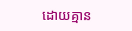ដោយគ្មាន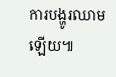ការបង្ហូរឈាមឡើយ៕